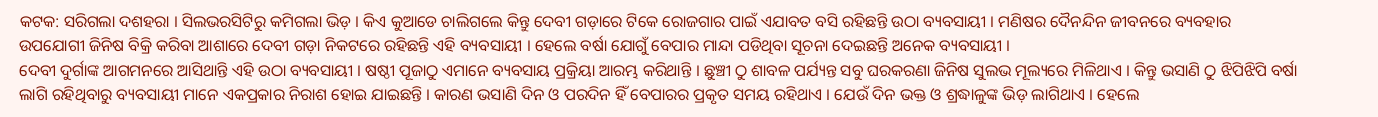କଟକ: ସରିଗଲା ଦଶହରା । ସିଲଭରସିଟିରୁ କମିଗଲା ଭିଡ଼ । କିଏ କୁଆଡେ ଚାଲିଗଲେ କିନ୍ତୁ ଦେବୀ ଗଡ଼ାରେ ଟିକେ ରୋଜଗାର ପାଇଁ ଏଯାବତ ବସି ରହିଛନ୍ତି ଉଠା ବ୍ୟବସାୟୀ । ମଣିଷର ଦୈନନ୍ଦିନ ଜୀବନରେ ବ୍ୟବହାର ଉପଯୋଗୀ ଜିନିଷ ବିକ୍ରି କରିବା ଆଶାରେ ଦେବୀ ଗଡ଼ା ନିକଟରେ ରହିଛନ୍ତି ଏହି ବ୍ୟବସାୟୀ । ହେଲେ ବର୍ଷା ଯୋଗୁଁ ବେପାର ମାନ୍ଦା ପଡିଥିବା ସୂଚନା ଦେଇଛନ୍ତି ଅନେକ ବ୍ୟବସାୟୀ ।
ଦେବୀ ଦୁର୍ଗାଙ୍କ ଆଗମନରେ ଆସିଥାନ୍ତି ଏହି ଉଠା ବ୍ୟବସାୟୀ । ଷଷ୍ଠୀ ପୂଜାଠୁ ଏମାନେ ବ୍ୟବସାୟ ପ୍ରକ୍ରିୟା ଆରମ୍ଭ କରିଥାନ୍ତି । ଛୁଞ୍ଚୀ ଠୁ ଶାବଳ ପର୍ଯ୍ୟନ୍ତ ସବୁ ଘରକରଣା ଜିନିଷ ସୁଲଭ ମୂଲ୍ୟରେ ମିଳିଥାଏ । କିନ୍ତୁ ଭସାଣି ଠୁ ଝିପିଝିପି ବର୍ଷା ଲାଗି ରହିଥିବାରୁ ବ୍ୟବସାୟୀ ମାନେ ଏକପ୍ରକାର ନିରାଶ ହୋଇ ଯାଇଛନ୍ତି । କାରଣ ଭସାଣି ଦିନ ଓ ପରଦିନ ହିଁ ବେପାରର ପ୍ରକୃତ ସମୟ ରହିଥାଏ । ଯେଉଁ ଦିନ ଭକ୍ତ ଓ ଶ୍ରଦ୍ଧାଳୁଙ୍କ ଭିଡ଼ ଲାଗିଥାଏ । ହେଲେ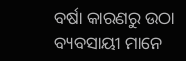ବର୍ଷା କାରଣରୁ ଉଠା ବ୍ୟବସାୟୀ ମାନେ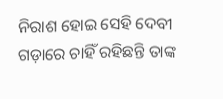ନିରାଶ ହୋଇ ସେହି ଦେବୀ ଗଡ଼ାରେ ଚାହିଁ ରହିଛନ୍ତି ତାଙ୍କ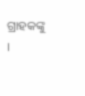ଗ୍ରାହକଙ୍କୁ ।